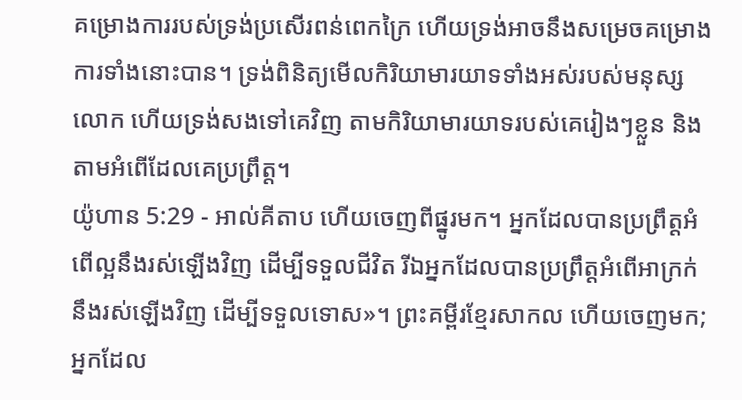គម្រោងការរបស់ទ្រង់ប្រសើរពន់ពេកក្រៃ ហើយទ្រង់អាចនឹងសម្រេចគម្រោងការទាំងនោះបាន។ ទ្រង់ពិនិត្យមើលកិរិយាមារយាទទាំងអស់របស់មនុស្សលោក ហើយទ្រង់សងទៅគេវិញ តាមកិរិយាមារយាទរបស់គេរៀងៗខ្លួន និងតាមអំពើដែលគេប្រព្រឹត្ត។
យ៉ូហាន 5:29 - អាល់គីតាប ហើយចេញពីផ្នូរមក។ អ្នកដែលបានប្រព្រឹត្ដអំពើល្អនឹងរស់ឡើងវិញ ដើម្បីទទួលជីវិត រីឯអ្នកដែលបានប្រព្រឹត្ដអំពើអាក្រក់នឹងរស់ឡើងវិញ ដើម្បីទទួលទោស»។ ព្រះគម្ពីរខ្មែរសាកល ហើយចេញមក; អ្នកដែល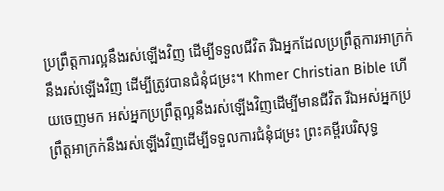ប្រព្រឹត្តការល្អនឹងរស់ឡើងវិញ ដើម្បីទទួលជីវិត រីឯអ្នកដែលប្រព្រឹត្តការអាក្រក់នឹងរស់ឡើងវិញ ដើម្បីត្រូវបានជំនុំជម្រះ។ Khmer Christian Bible ហើយចេញមក អស់អ្នកប្រព្រឹត្តល្អនឹងរស់ឡើងវិញដើម្បីមានជីវិត រីឯអស់អ្នកប្រព្រឹត្តអាក្រក់នឹងរស់ឡើងវិញដើម្បីទទួលការជំនុំជម្រះ ព្រះគម្ពីរបរិសុទ្ធ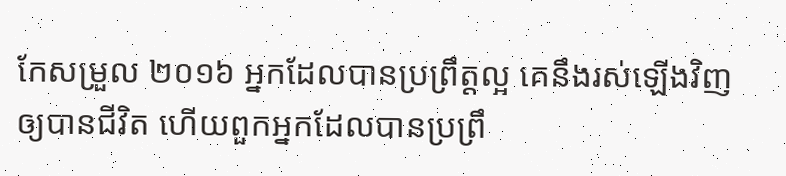កែសម្រួល ២០១៦ អ្នកដែលបានប្រព្រឹត្តល្អ គេនឹងរស់ឡើងវិញឲ្យបានជីវិត ហើយពួកអ្នកដែលបានប្រព្រឹ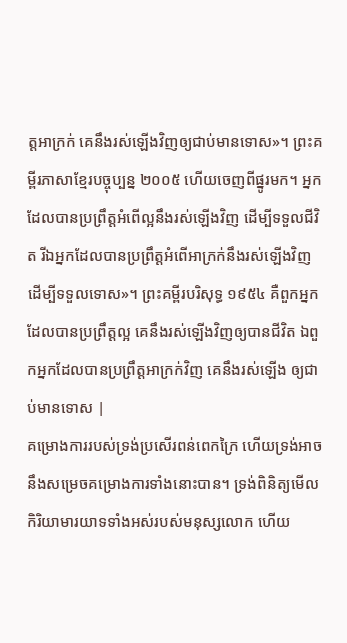ត្តអាក្រក់ គេនឹងរស់ឡើងវិញឲ្យជាប់មានទោស»។ ព្រះគម្ពីរភាសាខ្មែរបច្ចុប្បន្ន ២០០៥ ហើយចេញពីផ្នូរមក។ អ្នកដែលបានប្រព្រឹត្តអំពើល្អនឹងរស់ឡើងវិញ ដើម្បីទទួលជីវិត រីឯអ្នកដែលបានប្រព្រឹត្តអំពើអាក្រក់នឹងរស់ឡើងវិញ ដើម្បីទទួលទោស»។ ព្រះគម្ពីរបរិសុទ្ធ ១៩៥៤ គឺពួកអ្នកដែលបានប្រព្រឹត្តល្អ គេនឹងរស់ឡើងវិញឲ្យបានជីវិត ឯពួកអ្នកដែលបានប្រព្រឹត្តអាក្រក់វិញ គេនឹងរស់ឡើង ឲ្យជាប់មានទោស |
គម្រោងការរបស់ទ្រង់ប្រសើរពន់ពេកក្រៃ ហើយទ្រង់អាចនឹងសម្រេចគម្រោងការទាំងនោះបាន។ ទ្រង់ពិនិត្យមើលកិរិយាមារយាទទាំងអស់របស់មនុស្សលោក ហើយ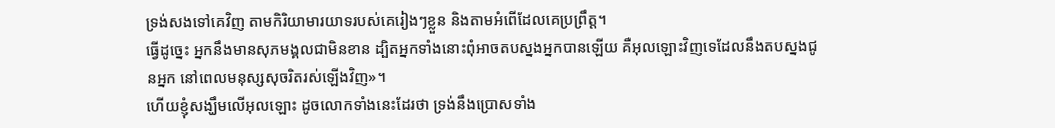ទ្រង់សងទៅគេវិញ តាមកិរិយាមារយាទរបស់គេរៀងៗខ្លួន និងតាមអំពើដែលគេប្រព្រឹត្ត។
ធ្វើដូច្នេះ អ្នកនឹងមានសុភមង្គលជាមិនខាន ដ្បិតអ្នកទាំងនោះពុំអាចតបស្នងអ្នកបានឡើយ គឺអុលឡោះវិញទេដែលនឹងតបស្នងជូនអ្នក នៅពេលមនុស្សសុចរិតរស់ឡើងវិញ»។
ហើយខ្ញុំសង្ឃឹមលើអុលឡោះ ដូចលោកទាំងនេះដែរថា ទ្រង់នឹងប្រោសទាំង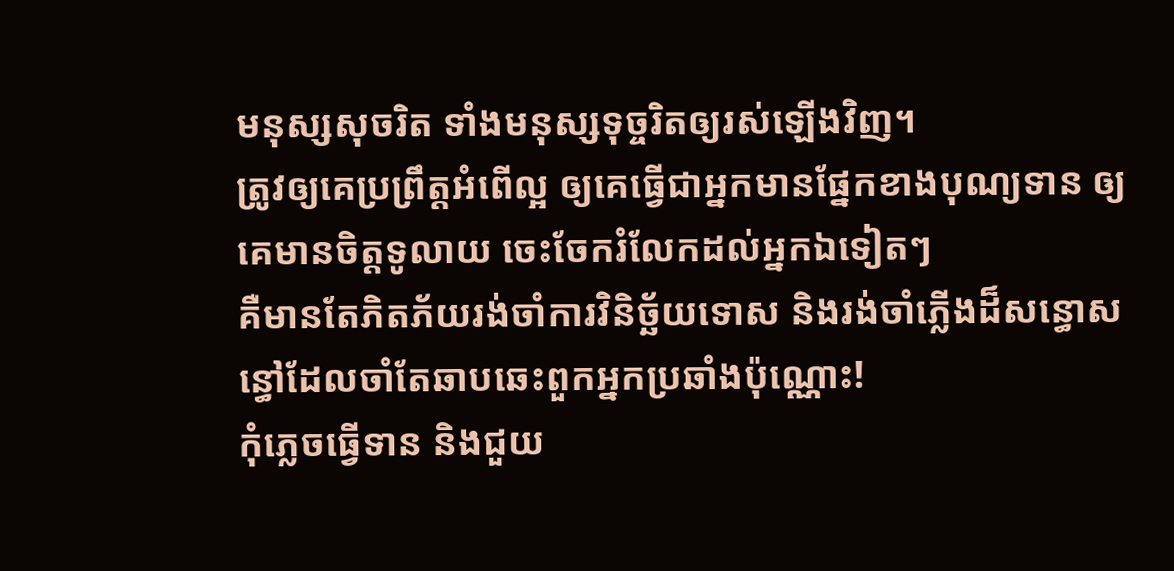មនុស្សសុចរិត ទាំងមនុស្សទុច្ចរិតឲ្យរស់ឡើងវិញ។
ត្រូវឲ្យគេប្រព្រឹត្ដអំពើល្អ ឲ្យគេធ្វើជាអ្នកមានផ្នែកខាងបុណ្យទាន ឲ្យគេមានចិត្ដទូលាយ ចេះចែករំលែកដល់អ្នកឯទៀតៗ
គឺមានតែភិតភ័យរង់ចាំការវិនិច្ឆ័យទោស និងរង់ចាំភ្លើងដ៏សន្ធោសន្ធៅដែលចាំតែឆាបឆេះពួកអ្នកប្រឆាំងប៉ុណ្ណោះ!
កុំភ្លេចធ្វើទាន និងជួយ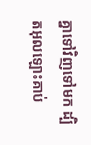គ្នាទៅវិញទៅមក ដ្បិតអុលឡោះគាប់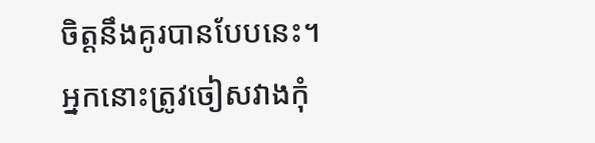ចិត្តនឹងគូរបានបែបនេះ។
អ្នកនោះត្រូវចៀសវាងកុំ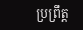ប្រព្រឹត្ដ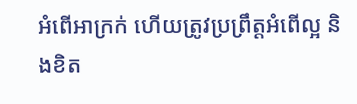អំពើអាក្រក់ ហើយត្រូវប្រព្រឹត្ដអំពើល្អ និងខិត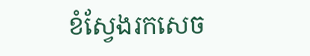ខំស្វែងរកសេច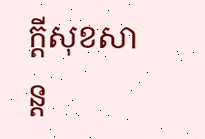ក្ដីសុខសាន្ដ